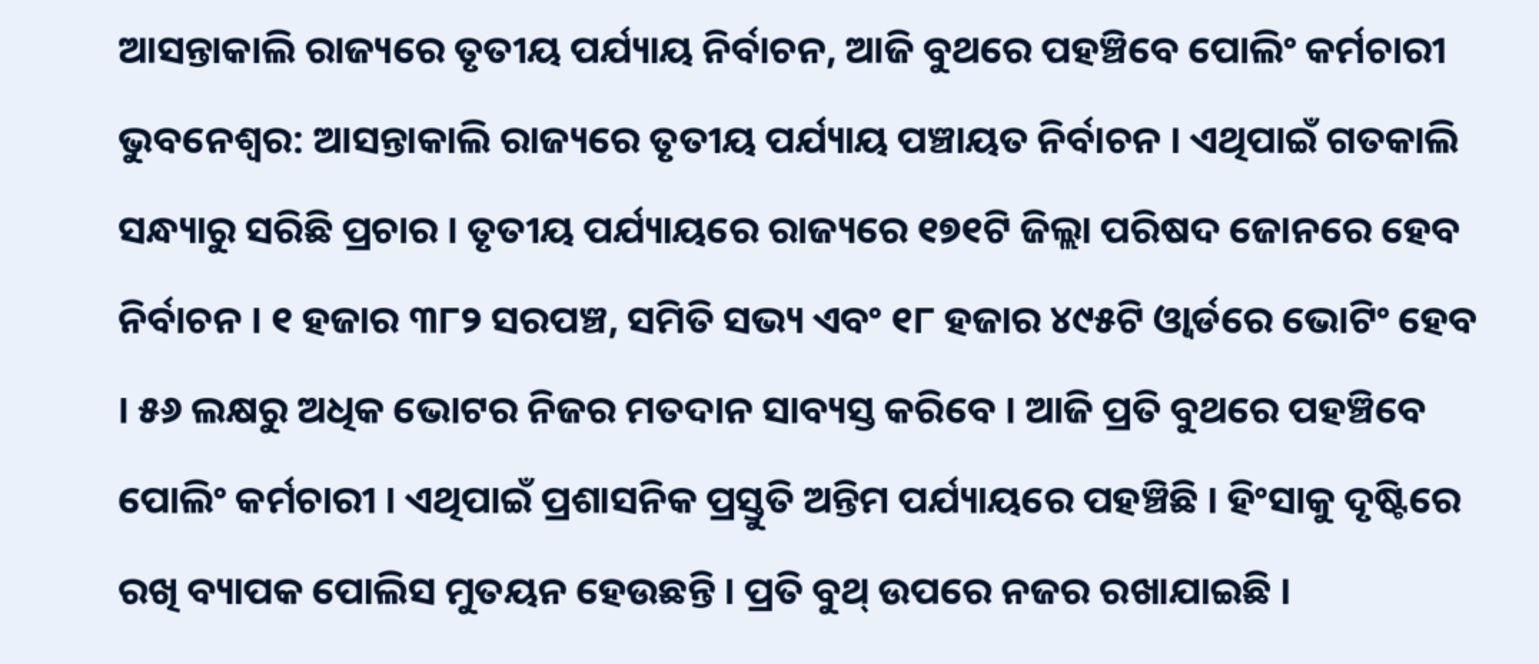ଆସନ୍ତାକାଲି ରାଜ୍ୟରେ ତୃତୀୟ ପର୍ଯ୍ୟାୟ ନିର୍ବାଚନ, ଆଜି ବୁଥରେ ପହଞ୍ଚିବେ ପୋଲିଂ କର୍ମଚାରୀ
ଭୁବନେଶ୍ୱର: ଆସନ୍ତାକାଲି ରାଜ୍ୟରେ ତୃତୀୟ ପର୍ଯ୍ୟାୟ ପଞ୍ଚାୟତ ନିର୍ବାଚନ । ଏଥିପାଇଁ ଗତକାଲି ସନ୍ଧ୍ୟାରୁ ସରିଛି ପ୍ରଚାର । ତୃତୀୟ ପର୍ଯ୍ୟାୟରେ ରାଜ୍ୟରେ ୧୭୧ଟି ଜିଲ୍ଲା ପରିଷଦ ଜୋନରେ ହେବ ନିର୍ବାଚନ । ୧ ହଜାର ୩୮୨ ସରପଞ୍ଚ, ସମିତି ସଭ୍ୟ ଏବଂ ୧୮ ହଜାର ୪୯୫ଟି ଓ୍ବାର୍ଡରେ ଭୋଟିଂ ହେବ । ୫୬ ଲକ୍ଷରୁ ଅଧିକ ଭୋଟର ନିଜର ମତଦାନ ସାବ୍ୟସ୍ତ କରିବେ । ଆଜି ପ୍ରତି ବୁଥରେ ପହଞ୍ଚିବେ ପୋଲିଂ କର୍ମଚାରୀ । ଏଥିପାଇଁ ପ୍ରଶାସନିକ ପ୍ରସ୍ତୁତି ଅନ୍ତିମ ପର୍ଯ୍ୟାୟରେ ପହଞ୍ଚିଛି । ହିଂସାକୁ ଦୃଷ୍ଟିରେ ରଖି ବ୍ୟାପକ ପୋଲିସ ମୁତୟନ ହେଉଛନ୍ତି । ପ୍ରତି ବୁଥ୍ ଉପରେ ନଜର ରଖାଯାଇଛି ।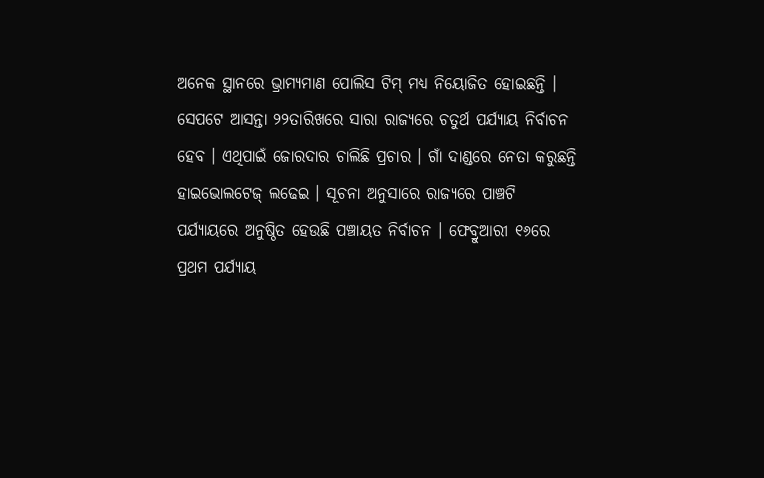ଅନେକ ସ୍ଥାନରେ ଭ୍ରାମ୍ୟମାଣ ପୋଲିସ ଟିମ୍ ମଧ୍ୟ ନିୟୋଜିତ ହୋଇଛନ୍ତି ।
ସେପଟେ ଆସନ୍ତା ୨୨ତାରିଖରେ ସାରା ରାଜ୍ୟରେ ଚତୁର୍ଥ ପର୍ଯ୍ୟାୟ ନିର୍ବାଚନ ହେବ । ଏଥିପାଇଁ ଜୋରଦାର ଚାଲିଛି ପ୍ରଚାର । ଗାଁ ଦାଣ୍ଡରେ ନେତା କରୁଛନ୍ତି ହାଇଭୋଲଟେଜ୍ ଲଢେଇ । ସୂଚନା ଅନୁସାରେ ରାଜ୍ୟରେ ପାଞ୍ଚଟି ପର୍ଯ୍ୟାୟରେ ଅନୁଷ୍ଠିତ ହେଉଛି ପଞ୍ଚାୟତ ନିର୍ବାଚନ । ଫେବ୍ରୁଆରୀ ୧୬ରେ ପ୍ରଥମ ପର୍ଯ୍ୟାୟ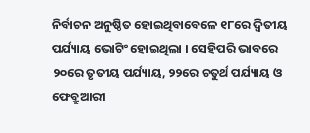ନିର୍ବାଚନ ଅନୁଷ୍ଠିତ ହୋଇଥିବାବେଳେ ୧୮ରେ ଦ୍ୱିତୀୟ ପର୍ଯ୍ୟାୟ ଭୋଟିଂ ହୋଇଥିଲା । ସେହିପରି ଭାବରେ ୨୦ରେ ତୃତୀୟ ପର୍ଯ୍ୟାୟ, ୨୨ରେ ଚତୁର୍ଥ ପର୍ଯ୍ୟାୟ ଓ ଫେବ୍ରୁଆରୀ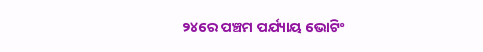୨୪ରେ ପଞ୍ଚମ ପର୍ଯ୍ୟାୟ ଭୋଟିଂ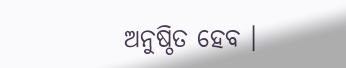ଅନୁଷ୍ଠିତ ହେବ ।